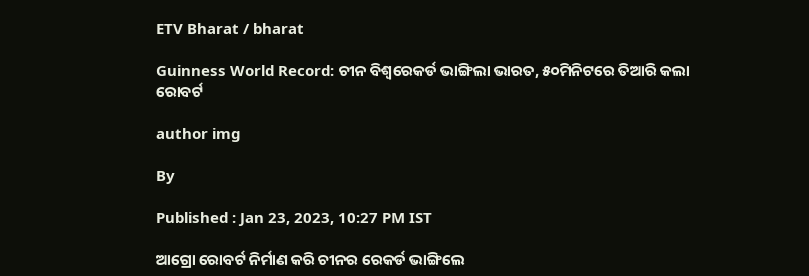ETV Bharat / bharat

Guinness World Record: ଚୀନ ବିଶ୍ୱରେକର୍ଡ ଭାଙ୍ଗିଲା ଭାରତ, ୫୦ମିନିଟରେ ତିଆରି କଲା ରୋବର୍ଟ

author img

By

Published : Jan 23, 2023, 10:27 PM IST

ଆଗ୍ରୋ ରୋବର୍ଟ ନିର୍ମାଣ କରି ଚୀନର ରେକର୍ଡ ଭାଙ୍ଗିଲେ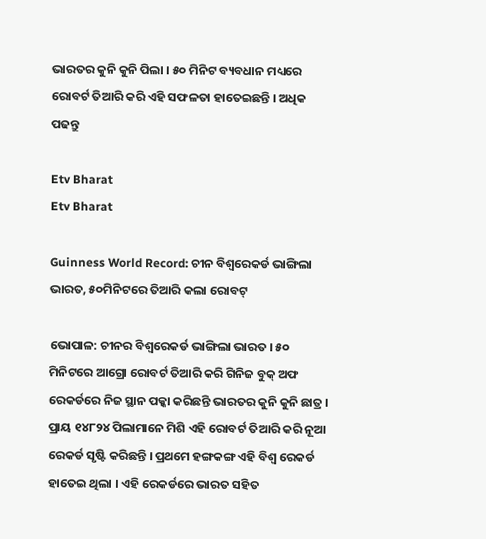ଭାରତର କୁନି କୁନି ପିଲା । ୫୦ ମିନିଟ ବ୍ୟବଧାନ ମଧ୍ୟରେ ରୋବର୍ଟ ତିଆରି କରି ଏହି ସଫଳତା ହାତେଇଛନ୍ତି । ଅଧିକ ପଢନ୍ତୁ

Etv Bharat
Etv Bharat

Guinness World Record: ଚୀନ ବିଶ୍ବରେକର୍ଡ ଭାଙ୍ଗିଲା ଭାରତ, ୫୦ମିନିଟରେ ତିଆରି କଲା ରୋବଟ୍‌

ଭୋପାଳ: ଚୀନର ବିଶ୍ବରେକର୍ଡ ଭାଙ୍ଗିଲା ଭାରତ । ୫୦ ମିନିଟରେ ଆଗ୍ରୋ ରୋବର୍ଟ ତିଆରି କରି ଗିନିଜ ବୁକ୍‌ ଅଫ ରେକର୍ଡରେ ନିଜ ସ୍ଥାନ ପକ୍କା କରିଛନ୍ତି ଭାରତର କୁନି କୁନି ଛାତ୍ର । ପ୍ରାୟ ୧୪୮୨୪ ପିଲାମାନେ ମିଶି ଏହି ରୋବର୍ଟ ତିଆରି କରି ନୂଆ ରେକର୍ଡ ସୃଷ୍ଟି କରିଛନ୍ତି । ପ୍ରଥମେ ହଙ୍ଗକଙ୍ଗ ଏହି ବିଶ୍ବ ରେକର୍ଡ ହାତେଇ ଥିଲା । ଏହି ରେକର୍ଡରେ ଭାରତ ସହିତ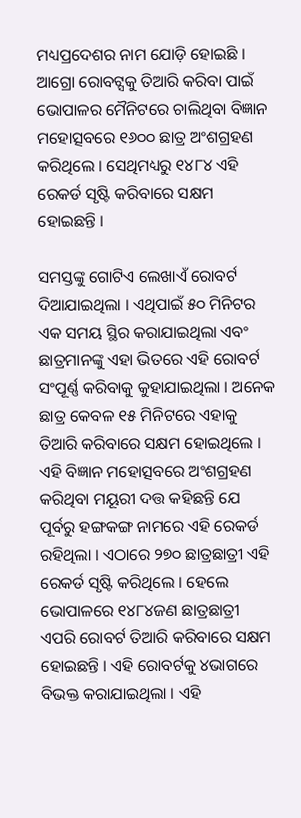ମଧ୍ୟପ୍ରଦେଶର ନାମ ଯୋଡ଼ି ହୋଇଛି । ଆଗ୍ରୋ ରୋବଟ୍ସକୁ ତିଆରି କରିବା ପାଇଁ ଭୋପାଳର ମୈନିଟରେ ଚାଲିଥିବା ବିଜ୍ଞାନ ମହୋତ୍ସବରେ ୧୬୦୦ ଛାତ୍ର ଅଂଶଗ୍ରହଣ କରିଥିଲେ । ସେଥିମଧ୍ୟରୁ ୧୪୮୪ ଏହି ରେକର୍ଡ ସୃଷ୍ଟି କରିବାରେ ସକ୍ଷମ ହୋଇଛନ୍ତି ।

ସମସ୍ତଙ୍କୁ ଗୋଟିଏ ଲେଖାଏଁ ରୋବର୍ଟ ଦିଆଯାଇଥିଲା । ଏଥିପାଇଁ ୫୦ ମିନିଟର ଏକ ସମୟ ସ୍ଥିର କରାଯାଇଥିଲା ଏବଂ ଛାତ୍ରମାନଙ୍କୁ ଏହା ଭିତରେ ଏହି ରୋବର୍ଟ ସଂପୂର୍ଣ୍ଣ କରିବାକୁ କୁହାଯାଇଥିଲା । ଅନେକ ଛାତ୍ର କେବଳ ୧୫ ମିନିଟରେ ଏହାକୁ ତିଆରି କରିବାରେ ସକ୍ଷମ ହୋଇଥିଲେ । ଏହି ବିଜ୍ଞାନ ମହୋତ୍ସବରେ ଅଂଶଗ୍ରହଣ କରିଥିବା ମୟୂରୀ ଦତ୍ତ କହିଛନ୍ତି ଯେ ପୂର୍ବରୁ ହଙ୍ଗକଙ୍ଗ ନାମରେ ଏହି ରେକର୍ଡ ରହିଥିଲା । ଏଠାରେ ୨୭୦ ଛାତ୍ରଛାତ୍ରୀ ଏହି ରେକର୍ଡ ସୃଷ୍ଟି କରିଥିଲେ । ହେଲେ ଭୋପାଳରେ ୧୪୮୪ଜଣ ଛାତ୍ରଛାତ୍ରୀ ଏପରି ରୋବର୍ଟ ତିଆରି କରିବାରେ ସକ୍ଷମ ହୋଇଛନ୍ତି । ଏହି ରୋବର୍ଟକୁ ୪ଭାଗରେ ବିଭକ୍ତ କରାଯାଇଥିଲା । ଏହି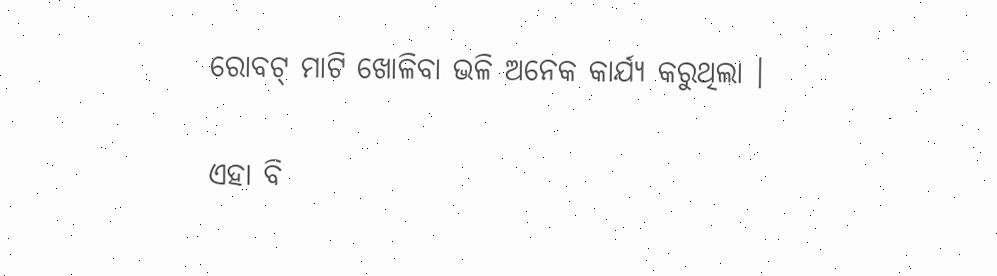ରୋବଟ୍‌ ମାଟି ଖୋଳିବା ଭଳି ଅନେକ କାର୍ଯ୍ୟ କରୁଥିଲା ।

ଏହା ବି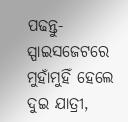ପଢନ୍ତୁ- ସ୍ପାଇସଜେଟରେ ମୁହାଁମୁହିଁ ହେଲେ ଦୁଇ ଯାତ୍ରୀ,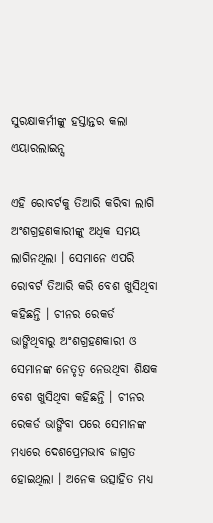ସୁରକ୍ଷାକର୍ମୀଙ୍କୁ ହସ୍ତାନ୍ତର କଲା ଏୟାରଲାଇନ୍ସ

ଏହି ରୋବର୍ଟକୁ ତିଆରି କରିବା ଲାଗି ଅଂଶଗ୍ରହଣକାରୀଙ୍କୁ ଅଧିକ ସମୟ ଲାଗିନଥିଲା । ସେମାନେ ଏପରି ରୋବର୍ଟ ତିଆରି କରି ବେଶ ଖୁସିଥିବା କହିଛନ୍ତି । ଚୀନର ରେକର୍ଡ ଭାଙ୍ଗିଥିବାରୁ ଅଂଶଗ୍ରହଣକାରୀ ଓ ସେମାନଙ୍କ ନେତୃତ୍ବ ନେଉଥିବା ଶିକ୍ଷକ ବେଶ ଖୁସିଥିବା କହିଛନ୍ତି । ଚୀନର ରେକର୍ଡ ଭାଙ୍ଗିବା ପରେ ସେମାନଙ୍କ ମଧ୍ୟରେ ଦେଶପ୍ରେମଭାବ ଜାଗ୍ରତ ହୋଇଥିଲା । ଅନେକ ଉତ୍ସାହିତ ମଧ୍ୟ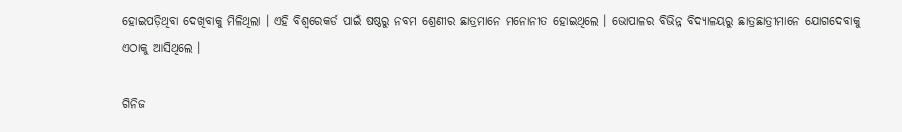ହୋଇପଡ଼ିଥିବା ଦେଖିବାକୁ ମିଳିଥିଲା । ଏହି ବିଶ୍ବରେକର୍ଡ ପାଇଁ ଷଷ୍ଠରୁ ନବମ ଶ୍ରେଣୀର ଛାତ୍ରମାନେ ମନୋନୀତ ହୋଇଥିଲେ । ଭୋପାଳର ବିଭିନ୍ନ ବିଦ୍ୟାଳୟରୁ ଛାତ୍ରଛାତ୍ରୀମାନେ ଯୋଗଦେବାକୁ ଏଠାକୁ ଆସିଥିଲେ ।

ଗିନିଜ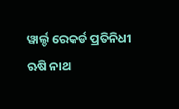ୱାର୍ଲ୍ଡ ରେକର୍ଡ ପ୍ରତିନିଧୀ ଋଷି ନାଥ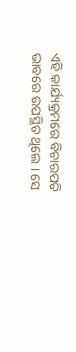ଏହି କାର୍ଯ୍ୟକ୍ରମରେ ବିଚାରପତି ଭାବରେ ଉପସ୍ଥିତ ଥିଲେ । ସେ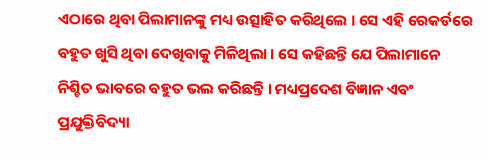ଏଠାରେ ଥିବା ପିଲାମାନଙ୍କୁ ମଧ୍ୟ ଉତ୍ସାହିତ କରିଥିଲେ । ସେ ଏହି ରେକର୍ଡରେ ବହୁତ ଖୁସି ଥିବା ଦେଖିବାକୁ ମିଳିଥିଲା । ସେ କହିଛନ୍ତି ଯେ ପିଲାମାନେ ନିଶ୍ଚିତ ଭାବରେ ବହୁତ ଭଲ କରିଛନ୍ତି । ମଧ୍ୟପ୍ରଦେଶ ବିଜ୍ଞାନ ଏବଂ ପ୍ରଯୁକ୍ତିବିଦ୍ୟା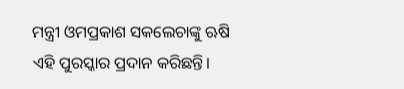ମନ୍ତ୍ରୀ ଓମପ୍ରକାଶ ସକଲେଚାଙ୍କୁ ଋଷି ଏହି ପୁରସ୍କାର ପ୍ରଦାନ କରିଛନ୍ତି।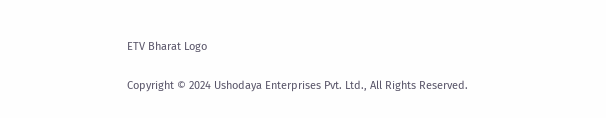ETV Bharat Logo

Copyright © 2024 Ushodaya Enterprises Pvt. Ltd., All Rights Reserved.